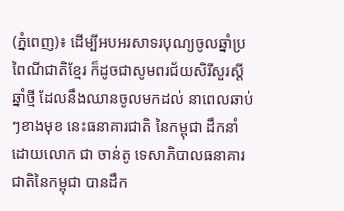(ភ្នំពេញ)៖ ដើម្បីអបអរសាទរបុណ្យចូលឆ្នាំប្រពៃណីជាតិខ្មែរ ក៏ដូចជាសូមពរជ័យសិរីសួរស្ដីឆ្នាំថ្មី ដែលនឹងឈានចូលមកដល់ នាពេលឆាប់ៗខាងមុខ នេះធនាគារជាតិ នៃកម្ពុជា ដឹកនាំដោយលោក ជា ចាន់តូ ទេសាភិបាលធនាគារជាតិនៃកម្ពុជា បានដឹក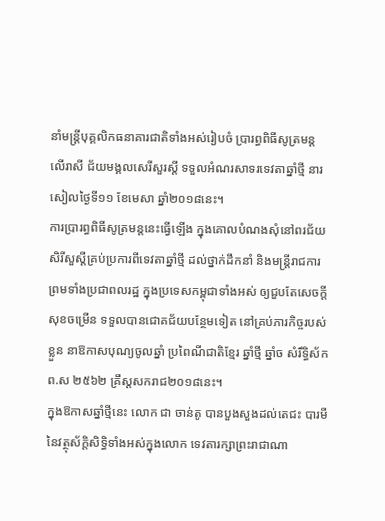នាំមន្រ្ដីបុគ្គលិកធនាគារជាតិទាំងអស់រៀបចំ ប្រារព្ធពិធីសូត្រមន្ដ លើរាសី ជ័យមង្គលសេរីសួរស្ដី ទទួលអំណរសាទរទេវតាឆ្នាំថ្មី នារសៀលថ្ងៃទី១១ ខែមេសា ឆ្នាំ២០១៨នេះ។
ការប្រារព្ធពិធីសូត្រមន្ដនេះធ្វើឡើង ក្នុងគោលបំណងសុំនៅពរជ័យ សិរីសួស្តីគ្រប់ប្រការពីទេវតាឆ្នាំថ្មី ដល់ថ្នាក់ដឹកនាំ និងមន្រ្ដីរាជការ ព្រមទាំងប្រជាពលរដ្ឋ ក្នុងប្រទេសកម្ពុជាទាំងអស់ ឲ្យជួបតែសេចក្តីសុខចម្រើន ទទួលបានជោគជ័យបន្ថែមទៀត នៅគ្រប់ភារកិច្ចរបស់ខ្លួន នាឱកាសបុណ្យចូលឆ្នាំ ប្រពៃណីជាតិខ្មែរ ឆ្នាំថ្មី ឆ្នាំច សំរឹទ្ធិស័ក ព.ស ២៥៦២ គ្រឹស្ដសករាជ២០១៨នេះ។
ក្នុងឱកាសឆ្នាំថ្មីនេះ លោក ជា ចាន់តូ បានបួងសួងដល់តេជះ បារមីនៃវត្ថុស័ក្តិសិទ្ធិទាំងអស់ក្នុងលោក ទេវតារក្សាព្រះរាជាណា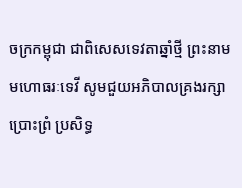ចក្រកម្ពុជា ជាពិសេសទេវតាឆ្នាំថ្មី ព្រះនាម មហោធរៈទេវី សូមជួយអភិបាលគ្រងរក្សា ប្រោះព្រំ ប្រសិទ្ធ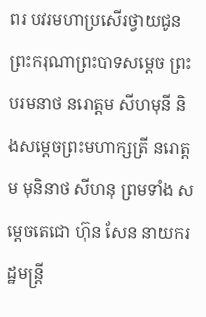ពរ បវរមហាប្រសើរថ្វាយជូន ព្រះករុណាព្រះបាទសម្ដេច ព្រះបរមនាថ នរោត្ដម សីហមុនី និងសម្ដេចព្រះមហាក្សត្រី នរោត្ដម មុនិនាថ សីហនុ ព្រមទាំង សម្តេចតេជោ ហ៊ុន សែន នាយករដ្ឋមន្ដ្រី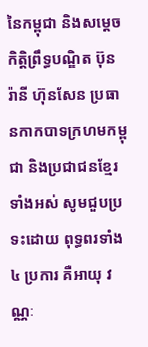នៃកម្ពុជា និងសម្ដេចកិត្តិព្រឹទ្ធបណ្ឌិត ប៊ុន រ៉ានី ហ៊ុនសែន ប្រធានកាកបាទក្រហមកម្ពុជា និងប្រជាជនខ្មែរទាំងអស់ សូមជួបប្រទះដោយ ពុទ្ធពរទាំង៤ ប្រការ គឺអាយុ វណ្ណៈ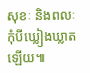សុខៈ និងពលៈ កុំបីឃ្លៀងឃ្លាតឡើយ៕